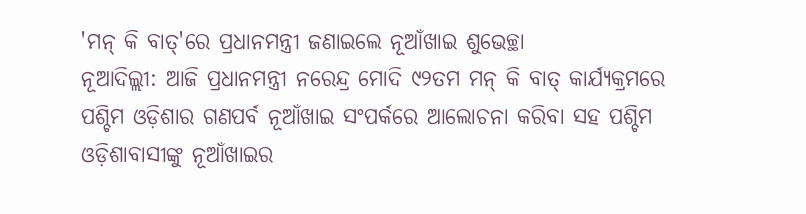'ମନ୍ କି ବାତ୍'ରେ ପ୍ରଧାନମନ୍ତ୍ରୀ ଜଣାଇଲେ ନୂଆଁଖାଇ ଶୁଭେଚ୍ଛା
ନୂଆଦିଲ୍ଲୀ: ଆଜି ପ୍ରଧାନମନ୍ତ୍ରୀ ନରେନ୍ଦ୍ର ମୋଦି ୯୨ତମ ମନ୍ କି ବାତ୍ କାର୍ଯ୍ୟକ୍ରମରେ ପଶ୍ଚିମ ଓଡ଼ିଶାର ଗଣପର୍ବ ନୂଆଁଖାଇ ସଂପର୍କରେ ଆଲୋଚନା କରିବା ସହ ପଶ୍ଚିମ ଓଡ଼ିଶାବାସୀଙ୍କୁ ନୂଆଁଖାଇର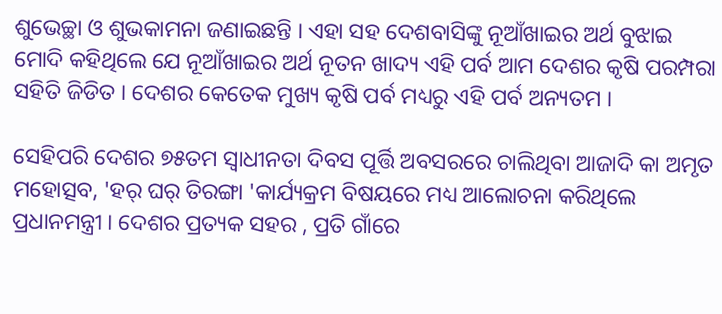ଶୁଭେଚ୍ଛା ଓ ଶୁଭକାମନା ଜଣାଇଛନ୍ତି । ଏହା ସହ ଦେଶବାସିଙ୍କୁ ନୂଆଁଖାଇର ଅର୍ଥ ବୁଝାଇ ମୋଦି କହିଥିଲେ ଯେ ନୂଆଁଖାଇର ଅର୍ଥ ନୂତନ ଖାଦ୍ୟ ଏହି ପର୍ବ ଆମ ଦେଶର କୃଷି ପରମ୍ପରା ସହିତି ଜିଡିତ । ଦେଶର କେତେକ ମୁଖ୍ୟ କୃଷି ପର୍ବ ମଧ୍ୟରୁ ଏହି ପର୍ବ ଅନ୍ୟତମ ।

ସେହିପରି ଦେଶର ୭୫ତମ ସ୍ବାଧୀନତା ଦିବସ ପୂର୍ତ୍ତି ଅବସରରେ ଚାଲିଥିବା ଆଜାଦି କା ଅମୃତ ମହୋତ୍ସବ, 'ହର୍ ଘର୍ ତିରଙ୍ଗା 'କାର୍ଯ୍ୟକ୍ରମ ବିଷୟରେ ମଧ୍ୟ ଆଲୋଚନା କରିଥିଲେ ପ୍ରଧାନମନ୍ତ୍ରୀ । ଦେଶର ପ୍ରତ୍ୟକ ସହର , ପ୍ରତି ଗାଁରେ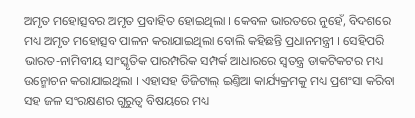ଅମୃତ ମହୋତ୍ସବର ଅମୃତ ପ୍ରବାହିତ ହୋଇଥିଲା । କେବଳ ଭାରତରେ ନୁହେଁ, ବିଦଶରେ ମଧ୍ୟ ଅମୃତ ମହୋତ୍ସବ ପାଳନ କରାଯାଇଥିଲା ବୋଲି କହିଛନ୍ତି ପ୍ରଧାନମନ୍ତ୍ରୀ । ସେହିପରି ଭାରତ-ନାମିବୀୟ ସାଂସ୍କୃତିକ ପାରମ୍ପରିକ ସମ୍ପର୍କ ଆଧାରରେ ସ୍ବତନ୍ତ୍ର ଡାକଟିକଟର ମଧ୍ୟ ଉନ୍ମୋଚନ କରାଯାଇଥିଲା । ଏହାସହ ଡିଜିଟାଲ୍ ଇଣ୍ତିଆ କାର୍ଯ୍ୟକ୍ରମକୁ ମଧ୍ୟ ପ୍ରଶଂସା କରିବା ସହ ଜଳ ସଂରକ୍ଷଣର ଗୁରୁତ୍ୱ ବିଷୟରେ ମଧ୍ୟ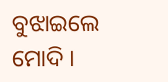ବୁଝାଇଲେ ମୋଦି ।